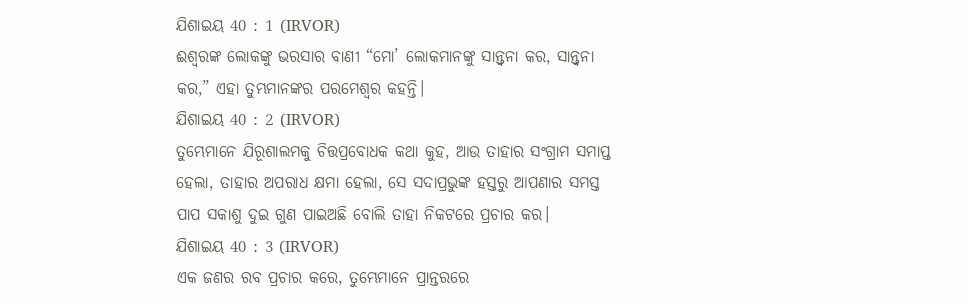ଯିଶାଇୟ 40 : 1 (IRVOR)
ଈଶ୍ୱରଙ୍କ ଲୋକଙ୍କୁ ଭରସାର ବାଣୀ “ମୋ’ ଲୋକମାନଙ୍କୁ ସାନ୍ତ୍ୱନା କର, ସାନ୍ତ୍ୱନା କର,” ଏହା ତୁମ୍ଭମାନଙ୍କର ପରମେଶ୍ୱର କହନ୍ତି।
ଯିଶାଇୟ 40 : 2 (IRVOR)
ତୁମ୍ଭେମାନେ ଯିରୂଶାଲମକୁ ଚିତ୍ତପ୍ରବୋଧକ କଥା କୁହ, ଆଉ ତାହାର ସଂଗ୍ରାମ ସମାପ୍ତ ହେଲା, ତାହାର ଅପରାଧ କ୍ଷମା ହେଲା, ସେ ସଦାପ୍ରଭୁଙ୍କ ହସ୍ତରୁ ଆପଣାର ସମସ୍ତ ପାପ ସକାଶୁ ଦୁଇ ଗୁଣ ପାଇଅଛି ବୋଲି ତାହା ନିକଟରେ ପ୍ରଚାର କର।
ଯିଶାଇୟ 40 : 3 (IRVOR)
ଏକ ଜଣର ରବ ପ୍ରଚାର କରେ, ତୁମ୍ଭେମାନେ ପ୍ରାନ୍ତରରେ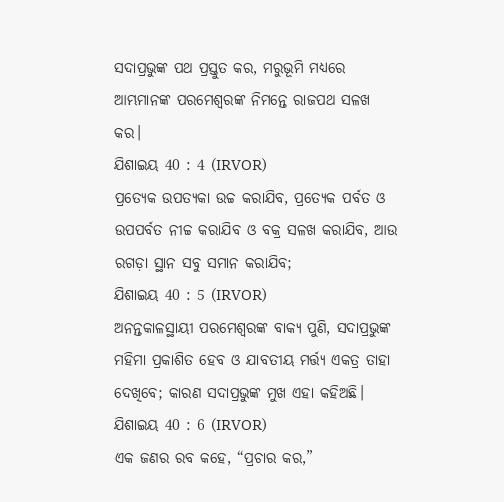ସଦାପ୍ରଭୁଙ୍କ ପଥ ପ୍ରସ୍ତୁତ କର, ମରୁଭୂମି ମଧ୍ୟରେ ଆମ୍ଭମାନଙ୍କ ପରମେଶ୍ୱରଙ୍କ ନିମନ୍ତେ ରାଜପଥ ସଳଖ କର।
ଯିଶାଇୟ 40 : 4 (IRVOR)
ପ୍ରତ୍ୟେକ ଉପତ୍ୟକା ଉଚ୍ଚ କରାଯିବ, ପ୍ରତ୍ୟେକ ପର୍ବତ ଓ ଉପପର୍ବତ ନୀଚ୍ଚ କରାଯିବ ଓ ବକ୍ର ସଳଖ କରାଯିବ, ଆଉ ରଗଡ଼ା ସ୍ଥାନ ସବୁ ସମାନ କରାଯିବ;
ଯିଶାଇୟ 40 : 5 (IRVOR)
ଅନନ୍ତକାଳସ୍ଥାୟୀ ପରମେଶ୍ୱରଙ୍କ ବାକ୍ୟ ପୁଣି, ସଦାପ୍ରଭୁଙ୍କ ମହିମା ପ୍ରକାଶିତ ହେବ ଓ ଯାବତୀୟ ମର୍ତ୍ତ୍ୟ ଏକତ୍ର ତାହା ଦେଖିବେ; କାରଣ ସଦାପ୍ରଭୁଙ୍କ ମୁଖ ଏହା କହିଅଛି।
ଯିଶାଇୟ 40 : 6 (IRVOR)
ଏକ ଜଣର ରବ କହେ, “ପ୍ରଚାର କର,”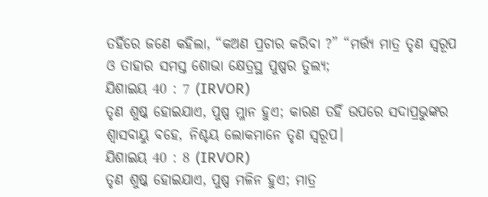ତହିଁରେ ଜଣେ କହିଲା, “କଅଣ ପ୍ରଚାର କରିବା ?” “ମର୍ତ୍ତ୍ୟ ମାତ୍ର ତୃଣ ସ୍ୱରୂପ ଓ ତାହାର ସମସ୍ତ ଶୋଭା କ୍ଷେତ୍ରସ୍ଥ ପୁଷ୍ପର ତୁଲ୍ୟ;
ଯିଶାଇୟ 40 : 7 (IRVOR)
ତୃଣ ଶୁଷ୍କ ହୋଇଯାଏ, ପୁଷ୍ପ ମ୍ଳାନ ହୁଏ; କାରଣ ତହିଁ ଉପରେ ସଦାପ୍ରଭୁଙ୍କର ଶ୍ୱାସବାୟୁ ବହେ, ନିଶ୍ଚୟ ଲୋକମାନେ ତୃଣ ସ୍ୱରୂପ।
ଯିଶାଇୟ 40 : 8 (IRVOR)
ତୃଣ ଶୁଷ୍କ ହୋଇଯାଏ, ପୁଷ୍ପ ମଳିନ ହୁଏ; ମାତ୍ର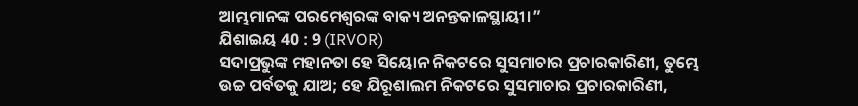ଆମ୍ଭମାନଙ୍କ ପରମେଶ୍ୱରଙ୍କ ବାକ୍ୟ ଅନନ୍ତକାଳସ୍ଥାୟୀ।”
ଯିଶାଇୟ 40 : 9 (IRVOR)
ସଦାପ୍ରଭୁଙ୍କ ମହାନତା ହେ ସିୟୋନ ନିକଟରେ ସୁସମାଚାର ପ୍ରଚାରକାରିଣୀ, ତୁମ୍ଭେ ଉଚ୍ଚ ପର୍ବତକୁ ଯାଅ; ହେ ଯିରୂଶାଲମ ନିକଟରେ ସୁସମାଚାର ପ୍ରଚାରକାରିଣୀ,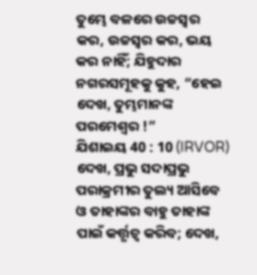ତୁମ୍ଭେ ବଳରେ ଉଚ୍ଚସ୍ୱର କର, ଉଚ୍ଚସ୍ୱର କର, ଭୟ କର ନାହିଁ; ଯିହୁଦାର ନଗରସମୂହକୁ କୁହ, “ହେଇ ଦେଖ, ତୁମ୍ଭମାନଙ୍କ ପରମେଶ୍ୱର !”
ଯିଶାଇୟ 40 : 10 (IRVOR)
ଦେଖ, ପ୍ରଭୁ ସଦାପ୍ରଭୁ ପରାକ୍ରମୀର ତୁଲ୍ୟ ଆସିବେ ଓ ତାହାଙ୍କର ବାହୁ ତାହାଙ୍କ ପାଇଁ କର୍ତ୍ତୃତ୍ୱ କରିବ; ଦେଖ,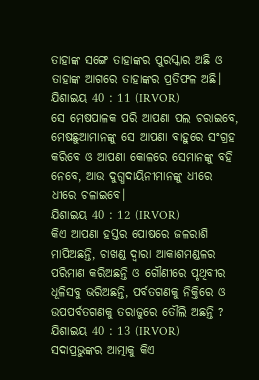ତାହାଙ୍କ ସଙ୍ଗେ ତାହାଙ୍କର ପୁରସ୍କାର ଅଛି ଓ ତାହାଙ୍କ ଆଗରେ ତାହାଙ୍କର ପ୍ରତିଫଳ ଅଛି।
ଯିଶାଇୟ 40 : 11 (IRVOR)
ସେ ମେଷପାଳକ ପରି ଆପଣା ପଲ ଚରାଇବେ, ମେଷଛୁଆମାନଙ୍କୁ ସେ ଆପଣା ବାହୁରେ ସଂଗ୍ରହ କରିବେ ଓ ଆପଣା କୋଳରେ ସେମାନଙ୍କୁ ବହି ନେବେ, ଆଉ ଦୁଗ୍ଧଦାୟିନୀମାନଙ୍କୁ ଧୀରେ ଧୀରେ ଚଳାଇବେ।
ଯିଶାଇୟ 40 : 12 (IRVOR)
କିଏ ଆପଣା ହସ୍ତର ପୋଷରେ ଜଳରାଶି ମାପିଅଛନ୍ତି, ଚାଖଣ୍ଡ ଦ୍ୱାରା ଆକାଶମଣ୍ଡଳର ପରିମାଣ କରିଅଛନ୍ତି ଓ ଗୌଣୀରେ ପୃଥିବୀର ଧୂଳିସବୁ ଭରିଅଛନ୍ତି, ପର୍ବତଗଣକୁ ନିକ୍ତିରେ ଓ ଉପପର୍ବତଗଣକୁ ତରାଜୁରେ ତୌଲି ଅଛନ୍ତି ?
ଯିଶାଇୟ 40 : 13 (IRVOR)
ସଦାପ୍ରଭୁଙ୍କର ଆତ୍ମାକୁ କିଏ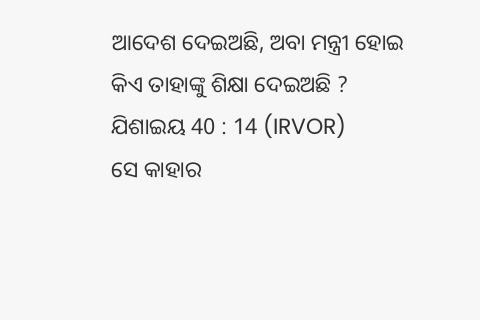ଆଦେଶ ଦେଇଅଛି, ଅବା ମନ୍ତ୍ରୀ ହୋଇ କିଏ ତାହାଙ୍କୁ ଶିକ୍ଷା ଦେଇଅଛି ?
ଯିଶାଇୟ 40 : 14 (IRVOR)
ସେ କାହାର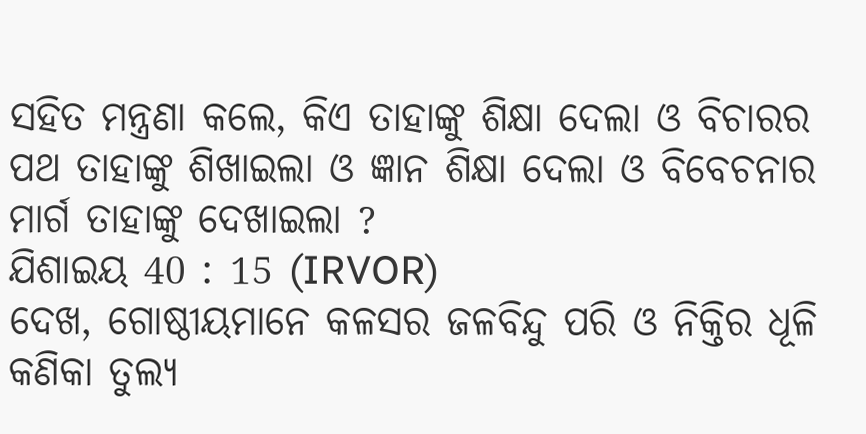ସହିତ ମନ୍ତ୍ରଣା କଲେ, କିଏ ତାହାଙ୍କୁ ଶିକ୍ଷା ଦେଲା ଓ ବିଚାରର ପଥ ତାହାଙ୍କୁ ଶିଖାଇଲା ଓ ଜ୍ଞାନ ଶିକ୍ଷା ଦେଲା ଓ ବିବେଚନାର ମାର୍ଗ ତାହାଙ୍କୁ ଦେଖାଇଲା ?
ଯିଶାଇୟ 40 : 15 (IRVOR)
ଦେଖ, ଗୋଷ୍ଠୀୟମାନେ କଳସର ଜଳବିନ୍ଦୁ ପରି ଓ ନିକ୍ତିର ଧୂଳି କଣିକା ତୁଲ୍ୟ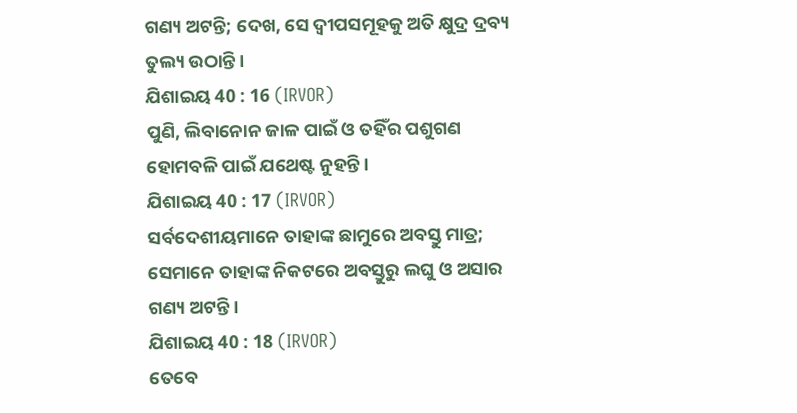ଗଣ୍ୟ ଅଟନ୍ତି; ଦେଖ, ସେ ଦ୍ୱୀପସମୂହକୁ ଅତି କ୍ଷୁଦ୍ର ଦ୍ରବ୍ୟ ତୁଲ୍ୟ ଉଠାନ୍ତି।
ଯିଶାଇୟ 40 : 16 (IRVOR)
ପୁଣି, ଲିବାନୋନ ଜାଳ ପାଇଁ ଓ ତହିଁର ପଶୁଗଣ ହୋମବଳି ପାଇଁ ଯଥେଷ୍ଟ ନୁହନ୍ତି।
ଯିଶାଇୟ 40 : 17 (IRVOR)
ସର୍ବଦେଶୀୟମାନେ ତାହାଙ୍କ ଛାମୁରେ ଅବସ୍ତୁ ମାତ୍ର; ସେମାନେ ତାହାଙ୍କ ନିକଟରେ ଅବସ୍ତୁରୁ ଲଘୁ ଓ ଅସାର ଗଣ୍ୟ ଅଟନ୍ତି।
ଯିଶାଇୟ 40 : 18 (IRVOR)
ତେବେ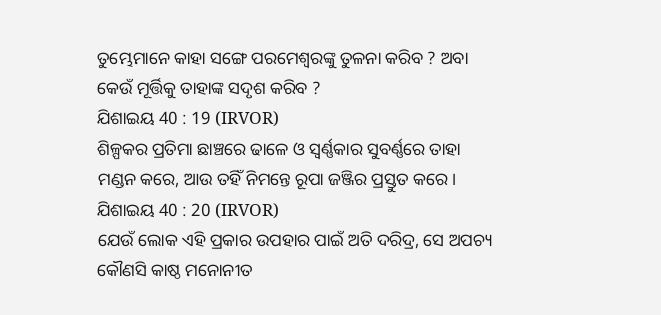ତୁମ୍ଭେମାନେ କାହା ସଙ୍ଗେ ପରମେଶ୍ୱରଙ୍କୁ ତୁଳନା କରିବ ? ଅବା କେଉଁ ମୂର୍ତ୍ତିକୁ ତାହାଙ୍କ ସଦୃଶ କରିବ ?
ଯିଶାଇୟ 40 : 19 (IRVOR)
ଶିଳ୍ପକର ପ୍ରତିମା ଛାଞ୍ଚରେ ଢାଳେ ଓ ସ୍ୱର୍ଣ୍ଣକାର ସୁବର୍ଣ୍ଣରେ ତାହା ମଣ୍ଡନ କରେ, ଆଉ ତହିଁ ନିମନ୍ତେ ରୂପା ଜଞ୍ଜିର ପ୍ରସ୍ତୁତ କରେ।
ଯିଶାଇୟ 40 : 20 (IRVOR)
ଯେଉଁ ଲୋକ ଏହି ପ୍ରକାର ଉପହାର ପାଇଁ ଅତି ଦରିଦ୍ର, ସେ ଅପଚ୍ୟ କୌଣସି କାଷ୍ଠ ମନୋନୀତ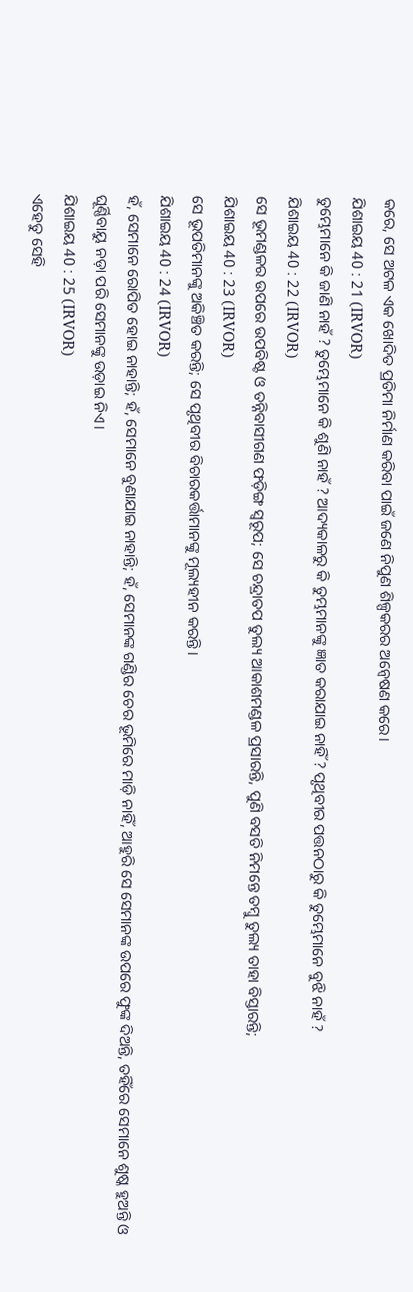କରେ, ସେ ଅଟଳ ଏକ ଖୋଦିତ ପ୍ରତିମା ନିର୍ମାଣ କରିବା ପାଇଁ ଜଣେ ନିପୁଣ ଶିଳ୍ପକରର ଅନ୍ୱେଷଣ କରେ।
ଯିଶାଇୟ 40 : 21 (IRVOR)
ତୁମ୍ଭେମାନେ କି ଜାଣି ନାହଁ ? ତୁମ୍ଭେମାନେ କି ଶୁଣି ନାହଁ ? ଆଦ୍ୟକାଳରୁ କି ତୁମ୍ଭମାନଙ୍କୁ ଜ୍ଞାତ କରାଯାଇ ନାହିଁ ? ପୃଥିବୀର ପତ୍ତନଠାରୁ କି ତୁମ୍ଭେମାନେ ବୁଝି ନାହଁ ?
ଯିଶାଇୟ 40 : 22 (IRVOR)
ସେ ଭୂମଣ୍ଡଳର ଉପରେ ଉପବିଷ୍ଟ ଓ ତନ୍ନିବାସୀଗଣ ଫଡ଼ିଙ୍ଗ ସ୍ୱରୂପ; ସେ ଚନ୍ଦ୍ରାତପ ତୁଲ୍ୟ ଆକାଶମଣ୍ଡଳ ପ୍ରସାରନ୍ତି, ପୁଣି ବସତି ନିମନ୍ତେ ତମ୍ବୁ ତୁଲ୍ୟ ତାହା ବିସ୍ତାରନ୍ତି;
ଯିଶାଇୟ 40 : 23 (IRVOR)
ସେ ଭୂପତିମାନଙ୍କୁ ଅକିଞ୍ଚିତ କରନ୍ତି; ସେ ପୃଥିବୀର ବିଚାରକର୍ତ୍ତାମାନଙ୍କୁ ମୂଲ୍ୟହୀନ କରନ୍ତି।
ଯିଶାଇୟ 40 : 24 (IRVOR)
ହଁ, ସେମାନେ ରୋପିତ ହୋଇ ନାହାନ୍ତି; ହଁ, ସେମାନେ ବୁଣାଯାଇ ନାହାନ୍ତି; ହଁ, ସେମାନଙ୍କ ଗଣ୍ଡିର ଚେର ଭୂମିରେ ମାଡ଼ି ନାହିଁ, ଆହୁରି ସେ ସେମାନଙ୍କ ଉପରେ ଫୁଙ୍କ ଦିଅନ୍ତି, ତହିଁରେ ସେମାନେ ଶୁଷ୍କ ହୁଅନ୍ତି ଓ ଘୂର୍ଣ୍ଣିବାୟୁ ନଡ଼ା ପରି ସେମାନଙ୍କୁ ଉଡ଼ାଇ ନିଏ।
ଯିଶାଇୟ 40 : 25 (IRVOR)
ଏହେତୁ ସେହି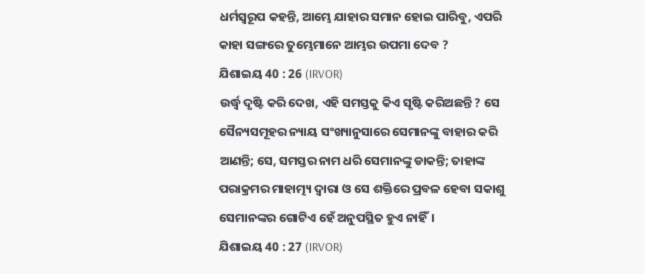ଧର୍ମସ୍ୱରୂପ କହନ୍ତି, ଆମ୍ଭେ ଯାହାର ସମାନ ହୋଇ ପାରିବୁ, ଏପରି କାହା ସଙ୍ଗରେ ତୁମ୍ଭେମାନେ ଆମ୍ଭର ଉପମା ଦେବ ?
ଯିଶାଇୟ 40 : 26 (IRVOR)
ଉର୍ଦ୍ଧ୍ୱ ଦୃଷ୍ଟି କରି ଦେଖ, ଏହି ସମସ୍ତକୁ କିଏ ସୃଷ୍ଟି କରିଅଛନ୍ତି ? ସେ ସୈନ୍ୟସମୂହର ନ୍ୟାୟ ସଂଖ୍ୟାନୁସାରେ ସେମାନଙ୍କୁ ବାହାର କରି ଆଣନ୍ତି; ସେ, ସମସ୍ତର ନାମ ଧରି ସେମାନଙ୍କୁ ଡାକନ୍ତି; ତାହାଙ୍କ ପରାକ୍ରମର ମାହାତ୍ମ୍ୟ ଦ୍ୱାରା ଓ ସେ ଶକ୍ତିରେ ପ୍ରବଳ ହେବା ସକାଶୁ ସେମାନଙ୍କର ଗୋଟିଏ ହେଁ ଅନୁପସ୍ଥିତ ହୁଏ ନାହିଁ।
ଯିଶାଇୟ 40 : 27 (IRVOR)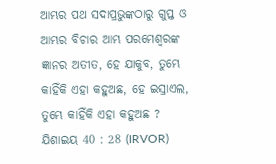ଆମ୍ଭର ପଥ ସଦାପ୍ରଭୁଙ୍କଠାରୁ ଗୁପ୍ତ ଓ ଆମ୍ଭର ବିଚାର ଆମ୍ଭ ପରମେଶ୍ୱରଙ୍କ ଜ୍ଞାନର ଅତୀତ, ହେ ଯାକୁବ, ତୁମ୍ଭେ କାହିଁକି ଏହା କହୁଅଛ, ହେ ଇସ୍ରାଏଲ, ତୁମ୍ଭେ କାହିଁକି ଏହା କହୁଅଛ ?
ଯିଶାଇୟ 40 : 28 (IRVOR)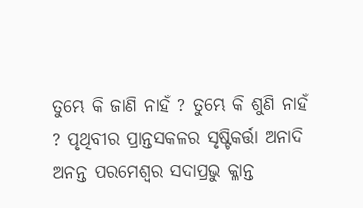ତୁମ୍ଭେ କି ଜାଣି ନାହଁ ? ତୁମ୍ଭେ କି ଶୁଣି ନାହଁ ? ପୃଥିବୀର ପ୍ରାନ୍ତସକଳର ସୃଷ୍ଟିକର୍ତ୍ତା ଅନାଦି ଅନନ୍ତ ପରମେଶ୍ୱର ସଦାପ୍ରଭୁ କ୍ଳାନ୍ତ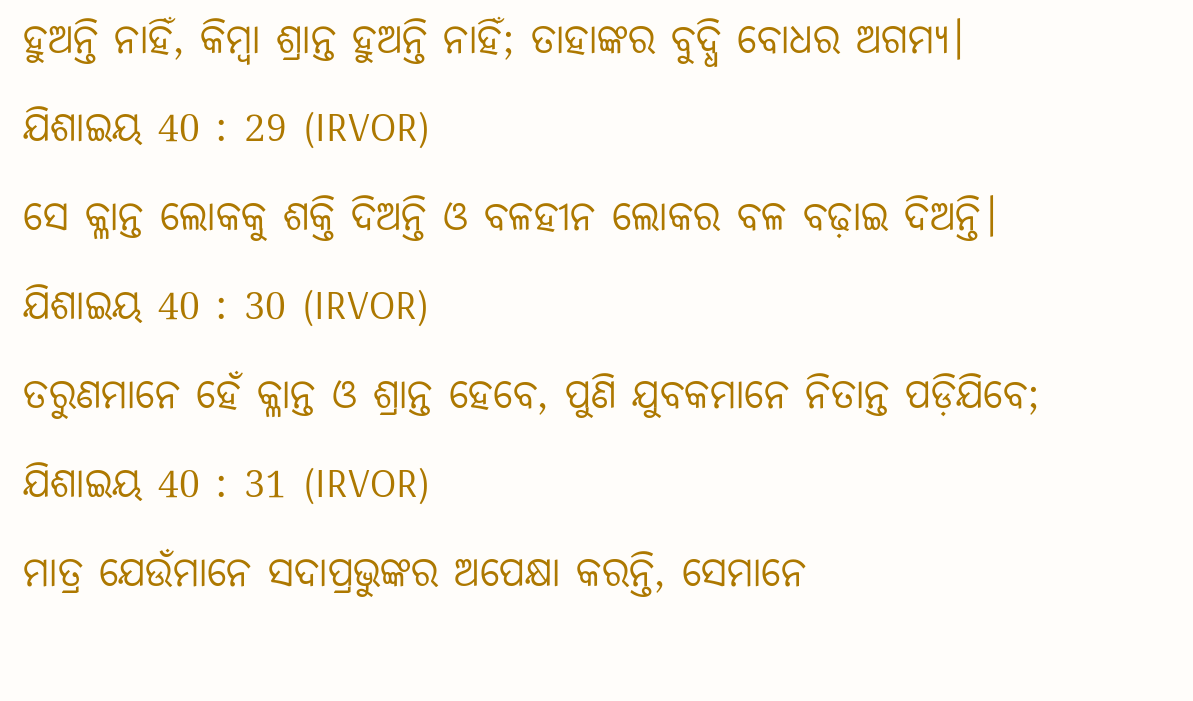ହୁଅନ୍ତି ନାହିଁ, କିମ୍ବା ଶ୍ରାନ୍ତ ହୁଅନ୍ତି ନାହିଁ; ତାହାଙ୍କର ବୁଦ୍ଧି ବୋଧର ଅଗମ୍ୟ।
ଯିଶାଇୟ 40 : 29 (IRVOR)
ସେ କ୍ଳାନ୍ତ ଲୋକକୁ ଶକ୍ତି ଦିଅନ୍ତି ଓ ବଳହୀନ ଲୋକର ବଳ ବଢ଼ାଇ ଦିଅନ୍ତି।
ଯିଶାଇୟ 40 : 30 (IRVOR)
ତରୁଣମାନେ ହେଁ କ୍ଳାନ୍ତ ଓ ଶ୍ରାନ୍ତ ହେବେ, ପୁଣି ଯୁବକମାନେ ନିତାନ୍ତ ପଡ଼ିଯିବେ;
ଯିଶାଇୟ 40 : 31 (IRVOR)
ମାତ୍ର ଯେଉଁମାନେ ସଦାପ୍ରଭୁଙ୍କର ଅପେକ୍ଷା କରନ୍ତି, ସେମାନେ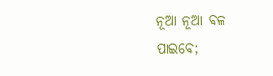ନୂଆ ନୂଆ ବଳ ପାଇବେ;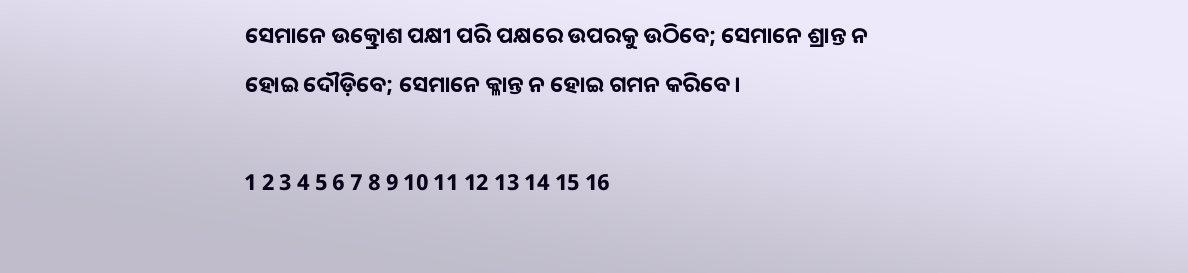ସେମାନେ ଉତ୍କ୍ରୋଶ ପକ୍ଷୀ ପରି ପକ୍ଷରେ ଉପରକୁ ଉଠିବେ; ସେମାନେ ଶ୍ରାନ୍ତ ନ ହୋଇ ଦୌଡ଼ିବେ; ସେମାନେ କ୍ଳାନ୍ତ ନ ହୋଇ ଗମନ କରିବେ।

1 2 3 4 5 6 7 8 9 10 11 12 13 14 15 16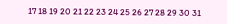17 18 19 20 21 22 23 24 25 26 27 28 29 30 31